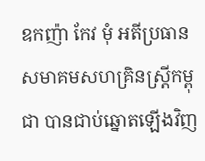ឧកញ៉ា កែវ មុំ អតីប្រធានសមាគមសហគ្រិនស្រ្តីកម្ពុជា បានជាប់ឆ្នោតឡើងវិញ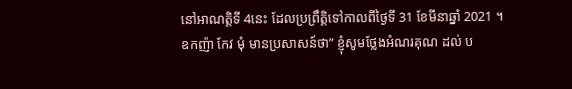នៅអាណត្តិទី 4នេះ ដែលប្រព្រឹត្តិទៅកាលពីថ្ងៃទី 31 ខែមីនាឆ្នាំ 2021 ។
ឧកញ៉ា កែវ មុំ មានប្រសាសន៍ថា” ខ្ញុំសូមថ្លែងអំណរគុណ ដល់ ប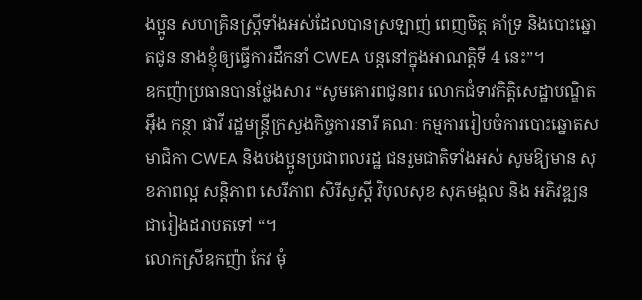ងប្អូន សហគ្រិនស្ត្រីទាំងអស់ដែលបានស្រឡាញ់ ពេញចិត្ត គាំទ្រ និងបោះឆ្នោតជូន នាងខ្ញុំឲ្យធ្វើការដឹកនាំ CWEA បន្តនៅក្នុងអាណត្តិទី 4 នេះ”។
ឧកញ៉ាប្រធានបានថ្លែងសារ “សូមគោរពជូនពរ លោកជំទាវកិត្តិសេដ្ឋាបណ្ឌិត អ៊ឹង កន្ថា ផាវី រដ្ឋមន្ត្រីក្រសួងកិច្ចការនារី គណៈ កម្មការរៀបចំការបោះឆ្នោតសមាជិកា CWEA និងបងប្អូនប្រជាពលរដ្ឋ ជនរួមជាតិទាំងអស់ សូមឱ្យមាន សុខភាពល្អ សន្តិភាព សេរីភាព សិរីសួស្ដី វិបុលសុខ សុភមង្គល និង អភិវឌ្ឍនជារៀងដរាបតទៅ “។
លោកស្រីឧកញ៉ា កែវ មុំ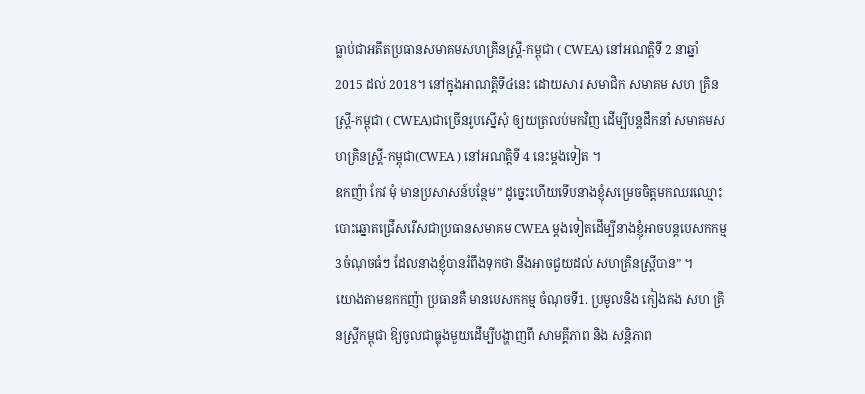ធ្លាប់ជាអតីតប្រធានសមាគមសហគ្រិនស្ត្រី-កម្ពុជា ( CWEA) នៅអណត្តិទី 2 នាឆ្នាំ 2015 ដល់ 2018។ នៅក្នុងអាណត្តិទី៤នេះ ដោយសារ សមាជិក សមាគម សហ គ្រិនស្ត្រី-កម្ពុជា ( CWEA)ជាច្រើនរូបស្នើសុំ ឲ្យយត្រលប់មកវិញ ដើម្បីបន្តដឹកនាំ សមាគមសហគ្រិនស្ត្រី-កម្ពុជា(CWEA ) នៅអណត្តិទី 4 នេះម្ដងទៀត ។
ឧកញ៉ា កែវ មុំ មានប្រសាសន៍បន្ថែម” ដូច្នេះហើយទើបនាងខ្ញុំសម្រេចចិត្តមកឈរឈ្មោះ បោះឆ្នោតជ្រើសរើសជាប្រធានសមាគម CWEA ម្តងទៀតដើម្បីនាងខ្ញុំអាចបន្តបេសកកម្ម 3ចំណុចធំៗ ដែលនាងខ្ញុំបានរំពឹងទុកថា នឹងអាចជួយដល់ សហគ្រិនស្ត្រីបាន” ។
យោងតាមឧកកញ៉ា ប្រធានគឺ មានបេសកកម្ម ចំណុចទី1. ប្រមូលនិង កៀងគង សហ គ្រិនស្ត្រីកម្ពុជា ឱ្យចូលជាធ្លុងមួយដើម្បីបង្ហាញពី សាមគ្គីភាព និង សន្តិភាព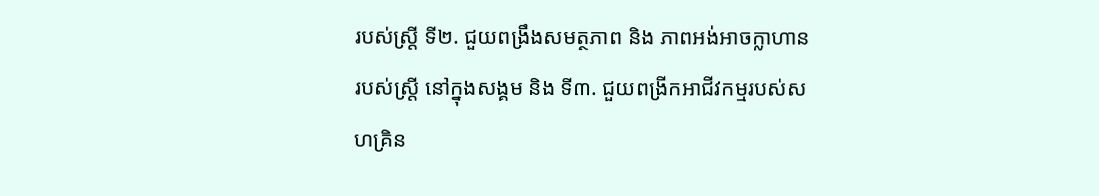របស់ស្រ្តី ទី២. ជួយពង្រឹងសមត្ថភាព និង ភាពអង់អាចក្លាហានរបស់ស្ត្រី នៅក្នុងសង្គម និង ទី៣. ជួយពង្រីកអាជីវកម្មរបស់សហគ្រិន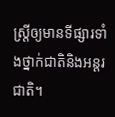ស្ត្រីឲ្យមានទីផ្សារទាំងថ្នាក់ជាតិនិងអន្តរជាតិ។